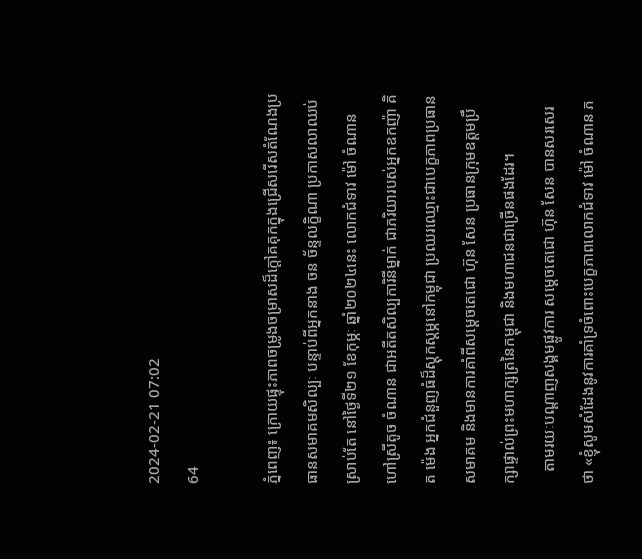2024-02-21 07:02
64

ភ្នំពេញ៖ ក្រោយផ្ទុះភាពចម្រូងចម្រាសដ៏ក្តៅគគុកក្នុងជ្រើសរើសតំណែងប្រធានសមាគមសិល្បៈ បន្ទាប់ពីអ្នកនាង ចន ច័ន្ទលក្ខិណា ប្រកាសលាឈប់ស្រាប់តែ នៅថ្ងៃទី២១ ខែកុម្ភៈ ឆ្នាំ២០២៤នេះ លោកជំទាវ ម៉ៅ ចំណាន ហៅស្រីតូច ចំណាន ជាអតីតសិល្បការិនីម្នាក់ ជាភរិយារបស់អ្នកឧកញ៉ា គិត ម៉េង អ្នកជំនួញធំដ៏ស្តុកស្តម្ភនៅកម្ពុជា ប្រឈរឈ្មោះជាបេក្ខភាពប្រធានសមាគម និងមានការគាំពីសម្តេចតេជោ ហ៊ុន សែន ប្រធានក្រុមឧត្តមប្រឹក្សាផ្ទាល់ព្រះមហាក្សត្រនៃកម្ពុជា និងមហាជនជាច្រើនផងដែរ។
   តាមរយៈបណ្តាញសង្គមផ្លូវការ សម្តេចតេជោ ហ៊ុន សែន បានសរសេរថា «ខ្ញុំសូមសំដែងនូវការគាំទ្រចំពោះបេក្ខភាពលោកជំទាវ ម៉ៅ ចំណាន ភ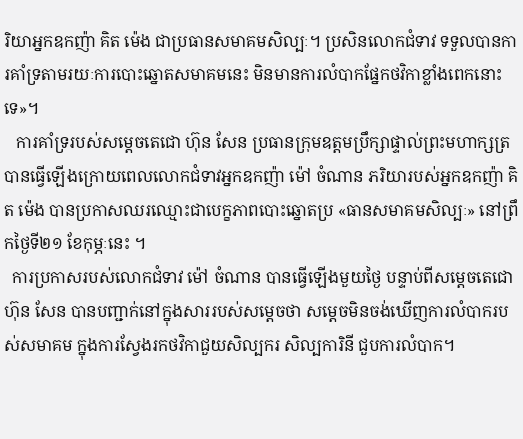រិយាអ្នកឧកញ៉ា គិត ម៉េង ជាប្រធានសមាគមសិល្បៈ។ ប្រសិនលោកជំទាវ ទទួលបានការគាំទ្រតាមរយៈការបោះឆ្នោតសមាគមនេះ មិនមានការលំបាកផ្នែកថវិកាខ្លាំងពេកនោះទេ»។
   ការគាំទ្ររបស់សម្តេចតេជោ ហ៊ុន សែន ប្រធានក្រុមឧត្តមប្រឹក្សាផ្ទាល់ព្រះមហាក្សត្រ បានធ្វើឡើងក្រោយពេលលោកជំទាវអ្នកឧកញ៉ា ម៉ៅ ចំណាន ភរិយារបស់អ្នកឧកញ៉ា គិត ម៉េង បានប្រកាសឈរឈ្មោះជាបេក្ខភាពបោះឆ្នោតប្រ «ធានសមាគមសិល្បៈ» នៅព្រឹកថ្ងៃទី២១ ខែកុម្ភៈនេះ ។
  ការប្រកាសរបស់លោកជំទាវ ម៉ៅ ចំណាន បានធ្វើឡើងមួយថ្ងៃ បន្ទាប់ពីសម្តេចតេជោ ហ៊ុន សែន បានបញ្ជាក់នៅក្នុងសាររបស់សម្តេចថា សម្តេចមិនចង់ឃើញការលំបាករបស់សមាគម ក្នុងការស្វែងរកថវិកាជួយសិល្បករ សិល្បការិនី ជួបការលំបាក។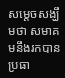សម្តេចសង្ឃឹមថា សមាគមនឹងរកបានប្រធា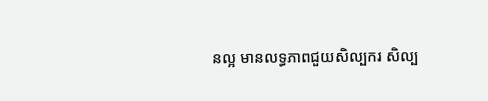នល្អ មានលទ្ធភាពជួយសិល្បករ សិល្ប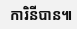ការិនីបាន៕